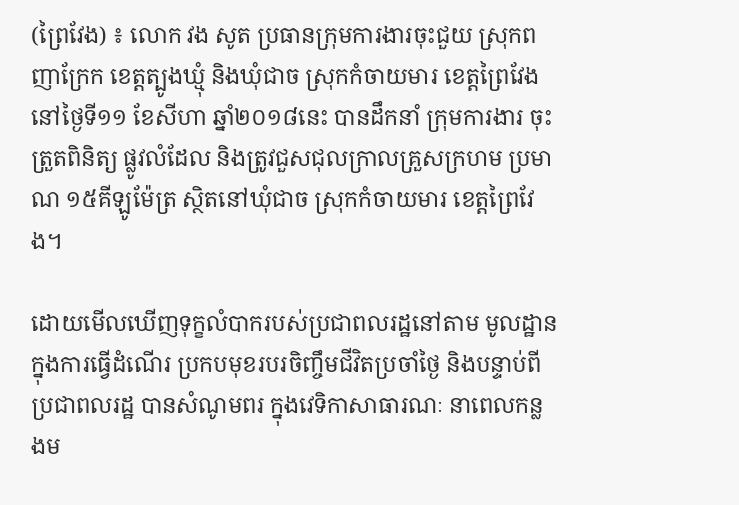(ព្រៃវែង) ៖ លោក វង សូត ប្រធានក្រុមការងារចុះជួយ ស្រុកពញាក្រែក ខេត្តត្បូងឃ្មុំ និងឃុំជាច ស្រុកកំចាយមារ ខេត្តព្រៃវែង នៅថ្ងៃទី១១ ខែសីហា ឆ្នាំ២០១៨នេះ បានដឹកនាំ ក្រុមការងារ ចុះត្រួតពិនិត្យ ផ្លូវលំដែល និងត្រូវជួសជុលក្រាលគ្រួសក្រហម ប្រមាណ ១៥គីឡូម៉ែត្រ ស្ថិតនៅឃុំជាច ស្រុកកំចាយមារ ខេត្តព្រៃវែង។

ដោយមើលឃើញទុក្ខលំបាករបស់ប្រជាពលរដ្ឋនៅតាម មូលដ្ឋានក្នុងការធ្វើដំណើរ ប្រកបមុខរបរចិញ្ចឹមជីវិតប្រចាំថ្ងៃ និងបន្ទាប់ពីប្រជាពលរដ្ឋ បានសំណូមពរ ក្នុងវេទិកាសាធារណៈ នាពេលកន្លងម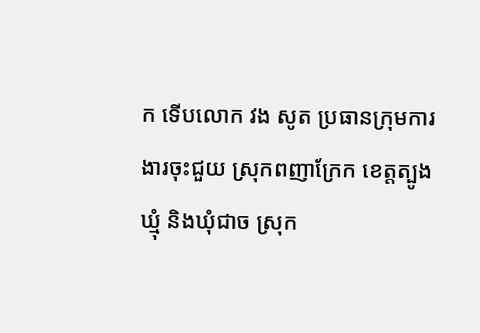ក ទើបលោក វង សូត ប្រធានក្រុមការងារចុះជួយ ស្រុកពញាក្រែក ខេត្តត្បូងឃ្មុំ និងឃុំជាច ស្រុក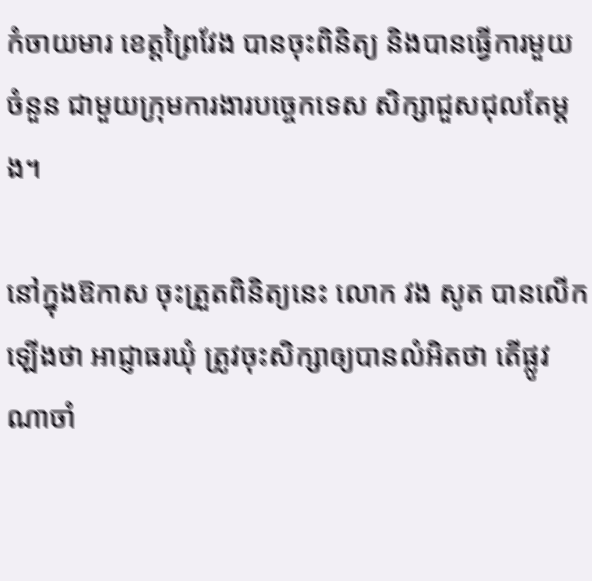កំចាយមារ ខេត្តព្រៃវែង បានចុះពិនិត្យ និងបានធ្វើការមួយចំនួន ជាមួយក្រុមការងារបច្ចេកទេស សិក្សាជួសជុលតែម្តង។

នៅក្នុងឱកាស ចុះត្រួតពិនិត្យនេះ លោក វង សូត បានលើកឡើងថា អាជ្ញាធរឃុំ ត្រូវចុះសិក្សាឲ្យបានលំអិតថា តើផ្លូវណាចាំ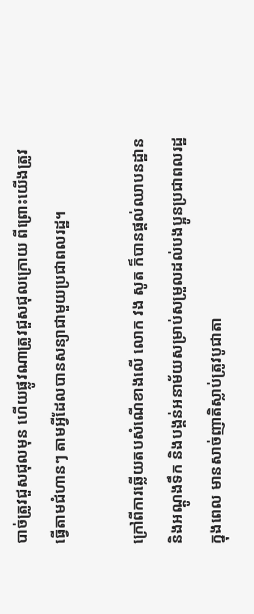បាច់ត្រូវជួសជុលមុន ហើយផ្លូវណាត្រូវជួសជុលក្រោយ ពីព្រោះយើងត្រូវ ធ្វើតាមជំហានៗ តាមអ្វីដែលបានសន្យាជាមួយប្រជាពលរដ្ឋ។

ក្រៅពីការឆ្លើយតបសំណើខាងលើ លោក វង សូត ក៏បានផ្តល់ឈាបនដ្ឋាន និងអណ្តូងទឹក និងបង្គន់អនាម័យសម្រាប់សម្រួលដល់បងប្អូនប្រជាពលរដ្ឋ ក្នុងពេល មានសាច់ញាតិស្លាប់ត្រូវបូជាតា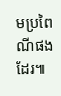មប្រពៃណីផងដែរ៕